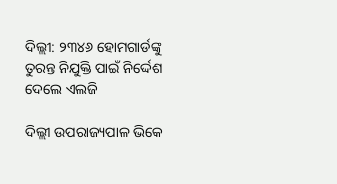ଦିଲ୍ଲୀ: ୨୩୪୬ ହୋମଗାର୍ଡଙ୍କୁ ତୁରନ୍ତ ନିଯୁକ୍ତି ପାଇଁ ନିର୍ଦ୍ଦେଶ ଦେଲେ ଏଲଜି

ଦିଲ୍ଲୀ ଉପରାଜ୍ୟପାଳ ଭିକେ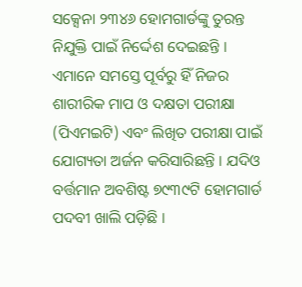ସକ୍ସେନା ୨୩୪୬ ହୋମଗାର୍ଡଙ୍କୁ ତୁରନ୍ତ ନିଯୁକ୍ତି ପାଇଁ ନିର୍ଦ୍ଦେଶ ଦେଇଛନ୍ତି । ଏମାନେ ସମସ୍ତେ ପୂର୍ବରୁ ହିଁ ନିଜର ଶାରୀରିକ ମାପ ଓ ଦକ୍ଷତା ପରୀକ୍ଷା (ପିଏମଇଟି) ଏବଂ ଲିଖିତ ପରୀକ୍ଷା ପାଇଁ ଯୋଗ୍ୟତା ଅର୍ଜନ କରିସାରିଛନ୍ତି । ଯଦିଓ ବର୍ତ୍ତମାନ ଅବଶିଷ୍ଟ ୭୯୩୯ଟି ହୋମଗାର୍ଡ ପଦବୀ ଖାଲି ପଡ଼ିଛି ।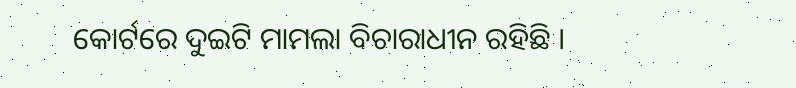କୋର୍ଟରେ ଦୁଇଟି ମାମଲା ବିଚାରାଧୀନ ରହିଛି ।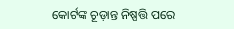କୋର୍ଟଙ୍କ ଚୂଡ଼ାନ୍ତ ନିଷ୍ପତ୍ତି ପରେ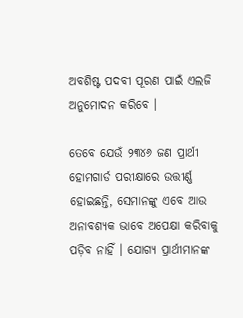ଅବଶିଷ୍ଟ ପଦବୀ ପୂରଣ ପାଇଁ ଏଲଜି ଅନୁମୋଦନ କରିବେ ।

ତେବେ ଯେଉଁ ୨୩୪୬ ଜଣ ପ୍ରାର୍ଥୀ ହୋମଗାର୍ଡ ପରୀକ୍ଷାରେ ଉତ୍ତୀର୍ଣ୍ଣ ହୋଇଛନ୍ତି, ସେମାନଙ୍କୁ ଏବେ ଆଉ ଅନାବଶ୍ୟକ ଭାବେ ଅପେକ୍ଷା କରିବାକୁ ପଡ଼ିବ ନାହିଁ । ଯୋଗ୍ୟ ପ୍ରାର୍ଥୀମାନଙ୍କ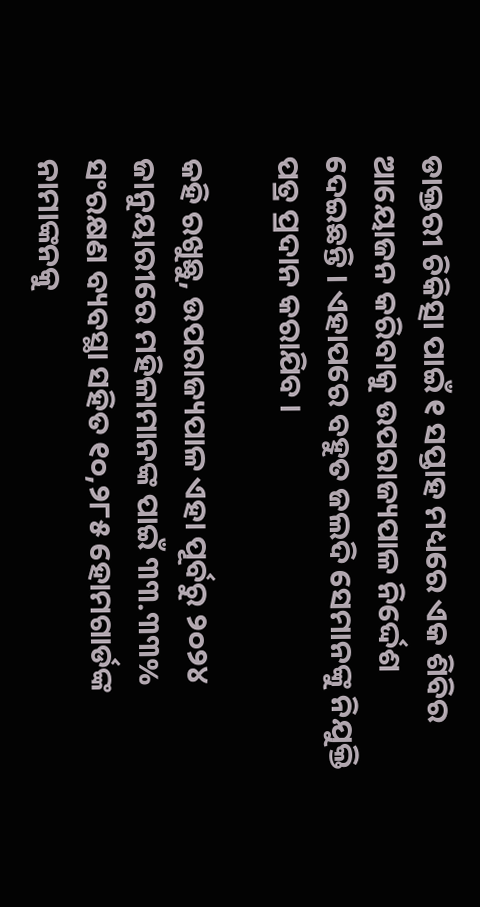ଡାକ୍ତରୀ ଚିକିତ୍ସା ପାଇଁ ୧ ସପ୍ତାହ ମଧ୍ୟରେ ଏକ ଶିବିର ଆୟୋଜନ କରିବାକୁ ଉପରାଜ୍ୟପାଳ ନିର୍ଦ୍ଦେଶ ଦେଇଛନ୍ତି । ଏହାପରେ ବହୁତ ଜଲଦି ସେମାନଙ୍କୁ ନିଯୁକ୍ତି ପତ୍ର ପ୍ରଦାନ କରାଯିବ ।

କହି ରଖୁଛୁ, ଉପରାଜ୍ୟପାଳ ଏହା ପୂର୍ବରୁ ୨୦୨୪ ଜାନୁୟାରୀରେ ମହିଳାମାନଙ୍କ ପାଇଁ ୩୩.୩୩% ସଂରକ୍ଷଣ ବ୍ୟବସ୍ଥା ସହିତ ୧୦,୨୮୫ ହୋମଗାର୍ଡଙ୍କ ନାମାଙ୍କନକୁ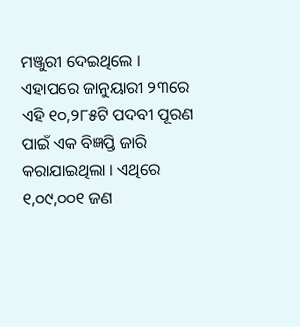ମଞ୍ଜୁରୀ ଦେଇଥିଲେ । ଏହାପରେ ଜାନୁୟାରୀ ୨୩ରେ ଏହି ୧୦,୨୮୫ଟି ପଦବୀ ପୂରଣ ପାଇଁ ଏକ ବିଜ୍ଞପ୍ତି ଜାରି କରାଯାଇଥିଲା । ଏଥିରେ ୧,୦୯,୦୦୧ ଜଣ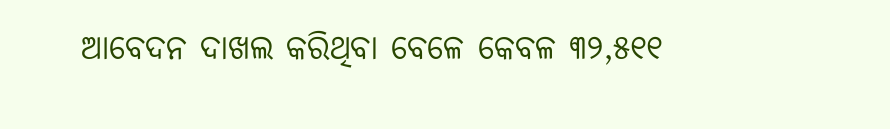ଆବେଦନ ଦାଖଲ କରିଥିବା ବେଳେ କେବଳ ୩୨,୫୧୧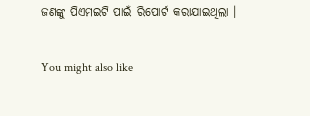ଜଣଙ୍କୁ ପିଏମଇଟି ପାଇଁ ରିପୋର୍ଟ କରାଯାଇଥିଲା ।

You might also like